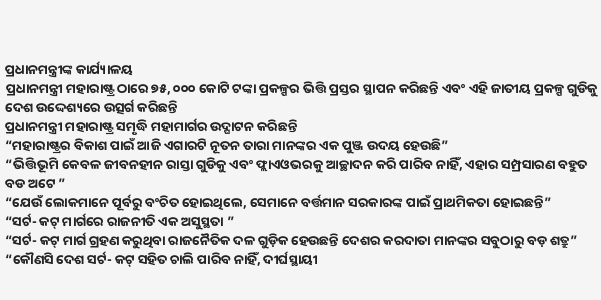ପ୍ରଧାନମନ୍ତ୍ରୀଙ୍କ କାର୍ଯ୍ୟାଳୟ
ପ୍ରଧାନମନ୍ତ୍ରୀ ମହାରାଷ୍ଟ୍ର ଠାରେ ୭୫, ୦୦୦ କୋଟି ଟଙ୍କା ପ୍ରକଳ୍ପର ଭିତ୍ତି ପ୍ରସ୍ତର ସ୍ଥାପନ କରିଛନ୍ତି ଏବଂ ଏହି ଜାତୀୟ ପ୍ରକଳ୍ପ ଗୁଡିକୁ ଦେଶ ଉଦ୍ଦେଶ୍ୟରେ ଉତ୍ସର୍ଗ କରିଛନ୍ତି
ପ୍ରଧାନମନ୍ତ୍ରୀ ମହାରାଷ୍ଟ୍ର ସମୃଦ୍ଧି ମହାମାର୍ଗର ଉଦ୍ଘାଟନ କରିଛନ୍ତି
“ମହାରାଷ୍ଟ୍ରର ବିକାଶ ପାଇଁ ଆଜି ଏଗାରଟି ନୂତନ ତାରା ମାନଙ୍କର ଏକ ପୁଞ୍ଜ ଉଦୟ ହେଉଛି”
“ଭିତ୍ତିଭୂମି କେବଳ ଜୀବନହୀନ ରାସ୍ତା ଗୁଡିକୁ ଏବଂ ଫ୍ଲାଏଓଭରକୁ ଆଚ୍ଛାଦନ କରି ପାରିବ ନାହିଁ, ଏହାର ସମ୍ପ୍ରସାରଣ ବହୁତ ବଡ ଅଟେ ”
“ଯେଉଁ ଲୋକମାନେ ପୂର୍ବରୁ ବଂଚିତ ହୋଇଥିଲେ, ସେମାନେ ବର୍ତ୍ତମାନ ସରକାରଙ୍କ ପାଇଁ ପ୍ରାଥମିକତା ହୋଇଛନ୍ତି”
“ସର୍ଟ- କଟ୍ ମାର୍ଗରେ ରାଜନୀତି ଏକ ଅସୁସ୍ଥତା ”
“ସର୍ଟ- କଟ୍ ମାର୍ଗ ଗ୍ରହଣ କରୁଥିବା ରାଜନୈତିକ ଦଳ ଗୁଡ଼ିକ ହେଉଛନ୍ତି ଦେଶର କରଦାତା ମାନଙ୍କର ସବୁଠାରୁ ବଡ଼ ଶତ୍ରୁ”
“କୌଣସି ଦେଶ ସର୍ଟ- କଟ୍ ସହିତ ଚାଲି ପାରିବ ନାହିଁ, ଦୀର୍ଘସ୍ଥାୟୀ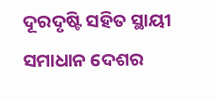ଦୂରଦୃଷ୍ଟି ସହିତ ସ୍ଥାୟୀ ସମାଧାନ ଦେଶର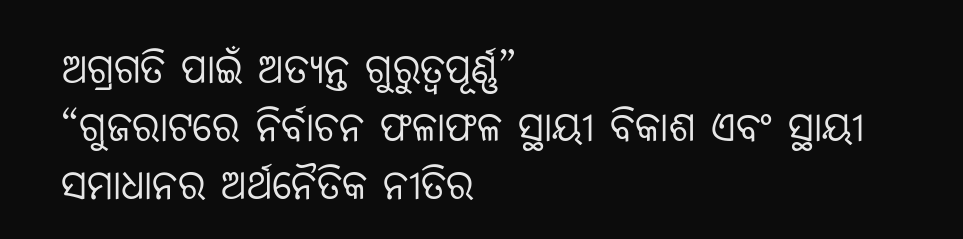ଅଗ୍ରଗତି ପାଇଁ ଅତ୍ୟନ୍ତ ଗୁରୁତ୍ୱପୂର୍ଣ୍ଣ”
“ଗୁଜରାଟରେ ନିର୍ବାଚନ ଫଳାଫଳ ସ୍ଥାୟୀ ବିକାଶ ଏବଂ ସ୍ଥାୟୀ ସମାଧାନର ଅର୍ଥନୈତିକ ନୀତିର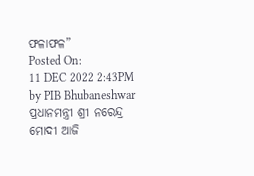ଫଳାଫଳ”
Posted On:
11 DEC 2022 2:43PM by PIB Bhubaneshwar
ପ୍ରଧାନମନ୍ତ୍ରୀ ଶ୍ରୀ ନରେନ୍ଦ୍ର ମୋଦୀ ଆଜି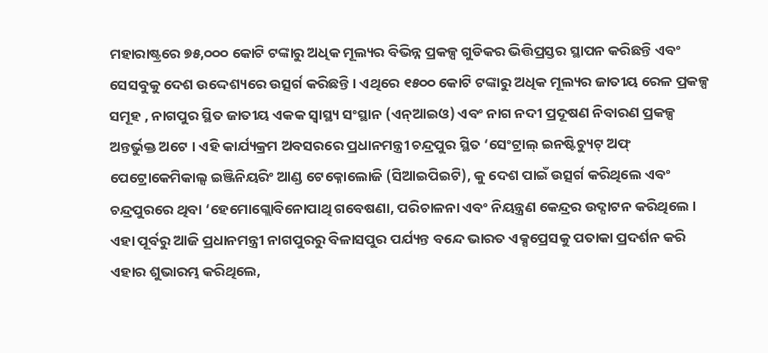ମହାରାଷ୍ଟ୍ରରେ ୭୫,୦୦୦ କୋଟି ଟଙ୍କାରୁ ଅଧିକ ମୂଲ୍ୟର ବିଭିନ୍ନ ପ୍ରକଳ୍ପ ଗୁଡିକର ଭିତ୍ତିପ୍ରସ୍ତର ସ୍ଥାପନ କରିଛନ୍ତି ଏବଂ ସେସବୁକୁ ଦେଶ ଉଦ୍ଦେଶ୍ୟରେ ଉତ୍ସର୍ଗ କରିଛନ୍ତି । ଏଥିରେ ୧୫୦୦ କୋଟି ଟଙ୍କାରୁ ଅଧିକ ମୂଲ୍ୟର ଜାତୀୟ ରେଳ ପ୍ରକଳ୍ପ ସମୂହ , ନାଗପୁର ସ୍ଥିତ ଜାତୀୟ ଏକକ ସ୍ୱାସ୍ଥ୍ୟ ସଂସ୍ଥାନ (ଏନ୍ଆଇଓ) ଏବଂ ନାଗ ନଦୀ ପ୍ରଦୂଷଣ ନିବାରଣ ପ୍ରକଳ୍ପ ଅନ୍ତର୍ଭୁକ୍ତ ଅଟେ । ଏହି କାର୍ଯ୍ୟକ୍ରମ ଅବସରରେ ପ୍ରଧାନମନ୍ତ୍ରୀ ଚନ୍ଦ୍ରପୁର ସ୍ଥିତ ‘ସେଂଟ୍ରାଲ୍ ଇନଷ୍ଟିଚ୍ୟୁଟ୍ ଅଫ୍ ପେଟ୍ରୋକେମିକାଲ୍ସ ଇଞ୍ଜିନିୟରିଂ ଆଣ୍ଡ ଟେକ୍ନୋଲୋଜି (ସିଆଇପିଇଟି), କୁ ଦେଶ ପାଇଁ ଉତ୍ସର୍ଗ କରିଥିଲେ ଏବଂ ଚନ୍ଦ୍ରପୁରରେ ଥିବା ‘ହେମୋଗ୍ଲୋବିନୋପାଥି ଗବେଷଣା, ପରିଚାଳନା ଏବଂ ନିୟନ୍ତ୍ରଣ କେନ୍ଦ୍ରର ଉଦ୍ଘାଟନ କରିଥିଲେ ।
ଏହା ପୂର୍ବରୁ ଆଜି ପ୍ରଧାନମନ୍ତ୍ରୀ ନାଗପୁରରୁ ବିଳାସପୁର ପର୍ଯ୍ୟନ୍ତ ବନ୍ଦେ ଭାରତ ଏକ୍ସପ୍ରେସକୁ ପତାକା ପ୍ରଦର୍ଶନ କରି ଏହାର ଶୁଭାରମ୍ଭ କରିଥିଲେ,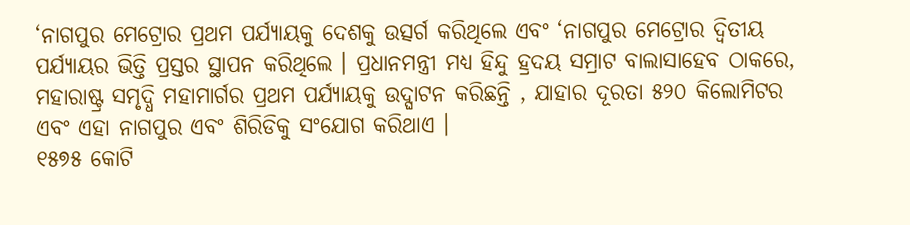‘ନାଗପୁର ମେଟ୍ରୋର ପ୍ରଥମ ପର୍ଯ୍ୟାୟକୁ ଦେଶକୁ ଉତ୍ସର୍ଗ କରିଥିଲେ ଏବଂ ‘ନାଗପୁର ମେଟ୍ରୋର ଦ୍ୱିତୀୟ ପର୍ଯ୍ୟାୟର ଭିତ୍ତି ପ୍ରସ୍ତର ସ୍ଥାପନ କରିଥିଲେ । ପ୍ରଧାନମନ୍ତ୍ରୀ ମଧ୍ୟ ହିନ୍ଦୁ ହ୍ରଦୟ ସମ୍ରାଟ ବାଲାସାହେବ ଠାକରେ, ମହାରାଷ୍ଟ୍ର ସମୃଦ୍ଧି ମହାମାର୍ଗର ପ୍ରଥମ ପର୍ଯ୍ୟାୟକୁ ଉଦ୍ଘାଟନ କରିଛନ୍ତି , ଯାହାର ଦୂରତା ୫୨୦ କିଲୋମିଟର ଏବଂ ଏହା ନାଗପୁର ଏବଂ ଶିରିଡିକୁ ସଂଯୋଗ କରିଥାଏ ।
୧୫୭୫ କୋଟି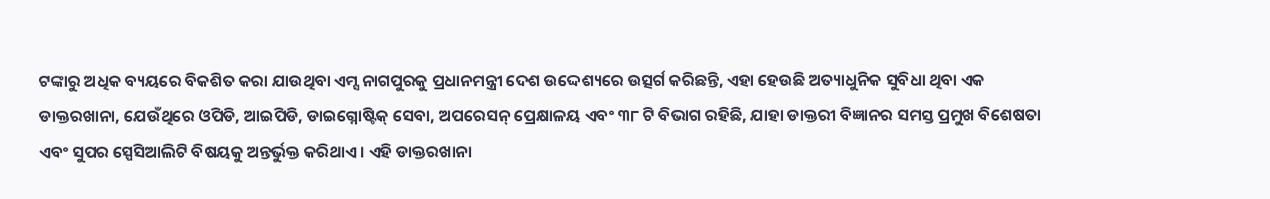ଟଙ୍କାରୁ ଅଧିକ ବ୍ୟୟରେ ବିକଶିତ କରା ଯାଉଥିବା ଏମ୍ସ ନାଗପୁରକୁ ପ୍ରଧାନମନ୍ତ୍ରୀ ଦେଶ ଉଦ୍ଦେଶ୍ୟରେ ଉତ୍ସର୍ଗ କରିଛନ୍ତି, ଏହା ହେଉଛି ଅତ୍ୟାଧୁନିକ ସୁବିଧା ଥିବା ଏକ ଡାକ୍ତରଖାନା, ଯେଉଁଥିରେ ଓପିଡି, ଆଇପିଡି, ଡାଇଗ୍ନୋଷ୍ଟିକ୍ ସେବା, ଅପରେସନ୍ ପ୍ରେକ୍ଷାଳୟ ଏବଂ ୩୮ ଟି ବିଭାଗ ରହିଛି, ଯାହା ଡାକ୍ତରୀ ବିଜ୍ଞାନର ସମସ୍ତ ପ୍ରମୁଖ ବିଶେଷତା ଏବଂ ସୁପର ସ୍ପେସିଆଲିଟି ବିଷୟକୁ ଅନ୍ତର୍ଭୁକ୍ତ କରିଥାଏ । ଏହି ଡାକ୍ତରଖାନା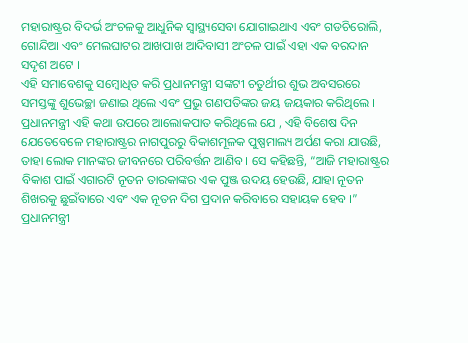ମହାରାଷ୍ଟ୍ରର ବିଦର୍ଭ ଅଂଚଳକୁ ଆଧୁନିକ ସ୍ୱାସ୍ଥ୍ୟସେବା ଯୋଗାଇଥାଏ ଏବଂ ଗଡଚିରୋଲି, ଗୋନ୍ଦିଆ ଏବଂ ମେଲଘାଟର ଆଖପାଖ ଆଦିବାସୀ ଅଂଚଳ ପାଇଁ ଏହା ଏକ ବରଦାନ ସଦୃଶ ଅଟେ ।
ଏହି ସମାବେଶକୁ ସମ୍ବୋଧିତ କରି ପ୍ରଧାନମନ୍ତ୍ରୀ ସଙ୍କଟୀ ଚତୁର୍ଥୀର ଶୁଭ ଅବସରରେ ସମସ୍ତଙ୍କୁ ଶୁଭେଚ୍ଛା ଜଣାଇ ଥିଲେ ଏବଂ ପ୍ରଭୁ ଗଣପତିଙ୍କର ଜୟ ଜୟକାର କରିଥିଲେ । ପ୍ରଧାନମନ୍ତ୍ରୀ ଏହି କଥା ଉପରେ ଆଲୋକପାତ କରିଥିଲେ ଯେ , ଏହି ବିଶେଷ ଦିନ ଯେତେବେଳେ ମହାରାଷ୍ଟ୍ରର ନାଗପୁରରୁ ବିକାଶମୂଳକ ପୁଷ୍ପମାଲ୍ୟ ଅର୍ପଣ କରା ଯାଉଛି, ତାହା ଲୋକ ମାନଙ୍କର ଜୀବନରେ ପରିବର୍ତ୍ତନ ଆଣିବ । ସେ କହିଛନ୍ତି, “ଆଜି ମହାରାଷ୍ଟ୍ରର ବିକାଶ ପାଇଁ ଏଗାରଟି ନୂତନ ତାରକାଙ୍କର ଏକ ପୁଞ୍ଜ ଉଦୟ ହେଉଛି, ଯାହା ନୂତନ ଶିଖରକୁ ଛୁଇଁବାରେ ଏବଂ ଏକ ନୂତନ ଦିଗ ପ୍ରଦାନ କରିବାରେ ସହାୟକ ହେବ ।” ପ୍ରଧାନମନ୍ତ୍ରୀ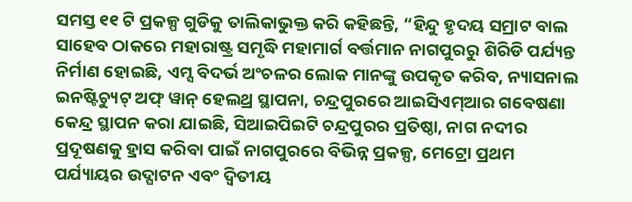ସମସ୍ତ ୧୧ ଟି ପ୍ରକଳ୍ପ ଗୁଡିକୁ ତାଲିକାଭୁକ୍ତ କରି କହିଛନ୍ତି, “ହିନ୍ଦୁ ହୃଦୟ ସମ୍ରାଟ ବାଲ ସାହେବ ଠାକରେ ମହାରାଷ୍ଟ୍ର ସମୃଦ୍ଧି ମହାମାର୍ଗ ବର୍ତ୍ତମାନ ନାଗପୁରରୁ ଶିରିଡି ପର୍ଯ୍ୟନ୍ତ ନିର୍ମାଣ ହୋଇଛି, ଏମ୍ସ ବିଦର୍ଭ ଅଂଚଳର ଲୋକ ମାନଙ୍କୁ ଉପକୃତ କରିବ, ନ୍ୟାସନାଲ ଇନଷ୍ଟିଚ୍ୟୁଟ୍ ଅଫ୍ ୱାନ୍ ହେଲଥ୍ର ସ୍ଥାପନା, ଚନ୍ଦ୍ରପୁରରେ ଆଇସିଏମ୍ଆର ଗବେଷଣା କେନ୍ଦ୍ର ସ୍ଥାପନ କରା ଯାଇଛି, ସିଆଇପିଇଟି ଚନ୍ଦ୍ରପୁରର ପ୍ରତିଷ୍ଠା, ନାଗ ନଦୀର ପ୍ରଦୂଷଣକୁ ହ୍ରାସ କରିବା ପାଇଁ ନାଗପୁରରେ ବିଭିନ୍ନ ପ୍ରକଳ୍ପ, ମେଟ୍ରୋ ପ୍ରଥମ ପର୍ଯ୍ୟାୟର ଉଦ୍ଘାଟନ ଏବଂ ଦ୍ୱିତୀୟ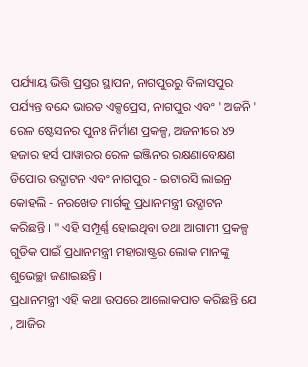ପର୍ଯ୍ୟାୟ ଭିତ୍ତି ପ୍ରସ୍ତର ସ୍ଥାପନ, ନାଗପୁରରୁ ବିଳାସପୁର ପର୍ଯ୍ୟନ୍ତ ବନ୍ଦେ ଭାରତ ଏକ୍ସପ୍ରେସ, ନାଗପୁର ଏବଂ ' ଅଜନି ' ରେଳ ଷ୍ଟେସନର ପୁନଃ ନିର୍ମାଣ ପ୍ରକଳ୍ପ, ଅଜନୀରେ ୪୨ ହଜାର ହର୍ସ ପାୱାରର ରେଳ ଇଞ୍ଜିନର ରକ୍ଷଣାବେକ୍ଷଣ ଡିପୋର ଉଦ୍ଘାଟନ ଏବଂ ନାଗପୁର - ଇଟାରସି ଲାଇନ୍ର କୋହଲି - ନରଖେଡ ମାର୍ଗକୁ ପ୍ରଧାନମନ୍ତ୍ରୀ ଉଦ୍ଘାଟନ କରିଛନ୍ତି । " ଏହି ସମ୍ପୂର୍ଣ୍ଣ ହୋଇଥିବା ତଥା ଆଗାମୀ ପ୍ରକଳ୍ପ ଗୁଡିକ ପାଇଁ ପ୍ରଧାନମନ୍ତ୍ରୀ ମହାରାଷ୍ଟ୍ରର ଲୋକ ମାନଙ୍କୁ ଶୁଭେଚ୍ଛା ଜଣାଇଛନ୍ତି ।
ପ୍ରଧାନମନ୍ତ୍ରୀ ଏହି କଥା ଉପରେ ଆଲୋକପାତ କରିଛନ୍ତି ଯେ , ଆଜିର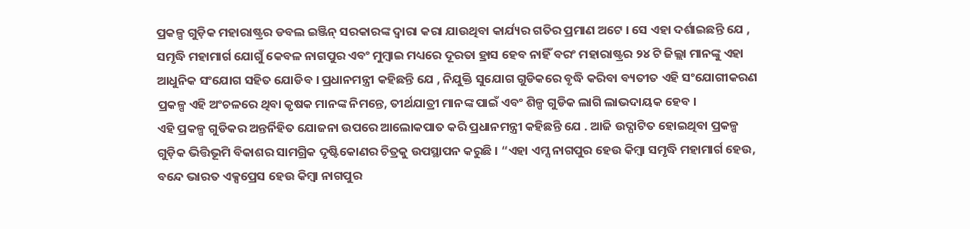ପ୍ରକଳ୍ପ ଗୁଡ଼ିକ ମହାରାଷ୍ଟ୍ରର ଡବଲ ଇଞ୍ଜିନ୍ ସରକାରଙ୍କ ଦ୍ୱାରା କରା ଯାଉଥିବା କାର୍ଯ୍ୟର ଗତିର ପ୍ରମାଣ ଅଟେ । ସେ ଏହା ଦର୍ଶାଇଛନ୍ତି ଯେ , ସମୃଦ୍ଧି ମହାମାର୍ଗ ଯୋଗୁଁ କେବଳ ନାଗପୁର ଏବଂ ମୁମ୍ବାଇ ମଧ୍ୟରେ ଦୂରତା ହ୍ରାସ ହେବ ନାହିଁ ବରଂ ମହାରାଷ୍ଟ୍ରର ୨୪ ଟି ଜିଲ୍ଲା ମାନଙ୍କୁ ଏହା ଆଧୁନିକ ସଂଯୋଗ ସହିତ ଯୋଡିବ । ପ୍ରଧାନମନ୍ତ୍ରୀ କହିଛନ୍ତି ଯେ , ନିଯୁକ୍ତି ସୁଯୋଗ ଗୁଡିକରେ ବୃଦ୍ଧି କରିବା ବ୍ୟତୀତ ଏହି ସଂଯୋଗୀକରଣ ପ୍ରକଳ୍ପ ଏହି ଅଂଚଳରେ ଥିବା କୃଷକ ମାନଙ୍କ ନିମନ୍ତେ, ତୀର୍ଥଯାତ୍ରୀ ମାନଙ୍କ ପାଇଁ ଏବଂ ଶିଳ୍ପ ଗୁଡିକ ଲାଗି ଲାଭଦାୟକ ହେବ ।
ଏହି ପ୍ରକଳ୍ପ ଗୁଡିକର ଅନ୍ତର୍ନିହିତ ଯୋଜନା ଉପରେ ଆଲୋକପାତ କରି ପ୍ରଧାନମନ୍ତ୍ରୀ କହିଛନ୍ତି ଯେ . ଆଜି ଉଦ୍ଘାଟିତ ହୋଇଥିବା ପ୍ରକଳ୍ପ ଗୁଡ଼ିକ ଭିତ୍ତିଭୂମି ବିକାଶର ସାମଗ୍ରିକ ଦୃଷ୍ଟିକୋଣର ଚିତ୍ରକୁ ଉପସ୍ଥାପନ କରୁଛି । “ଏହା ଏମ୍ସ ନାଗପୁର ହେଉ କିମ୍ବା ସମୃଦ୍ଧି ମହାମାର୍ଗ ହେଉ, ବନ୍ଦେ ଭାରତ ଏକ୍ସପ୍ରେସ ହେଉ କିମ୍ବା ନାଗପୁର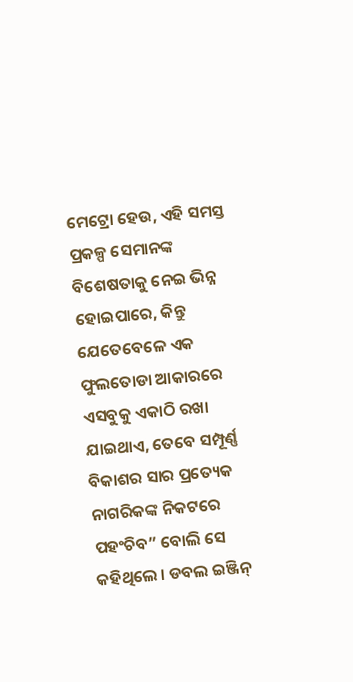ମେଟ୍ରୋ ହେଉ, ଏହି ସମସ୍ତ ପ୍ରକଳ୍ପ ସେମାନଙ୍କ ବିଶେଷତାକୁ ନେଇ ଭିନ୍ନ ହୋଇପାରେ, କିନ୍ତୁ ଯେତେବେଳେ ଏକ ଫୁଲତୋଡା ଆକାରରେ ଏସବୁକୁ ଏକାଠି ରଖା ଯାଇଥାଏ, ତେବେ ସମ୍ପୂର୍ଣ୍ଣ ବିକାଶର ସାର ପ୍ରତ୍ୟେକ ନାଗରିକଙ୍କ ନିକଟରେ ପହଂଚିବ” ବୋଲି ସେ କହିଥିଲେ । ଡବଲ ଇଞ୍ଜିନ୍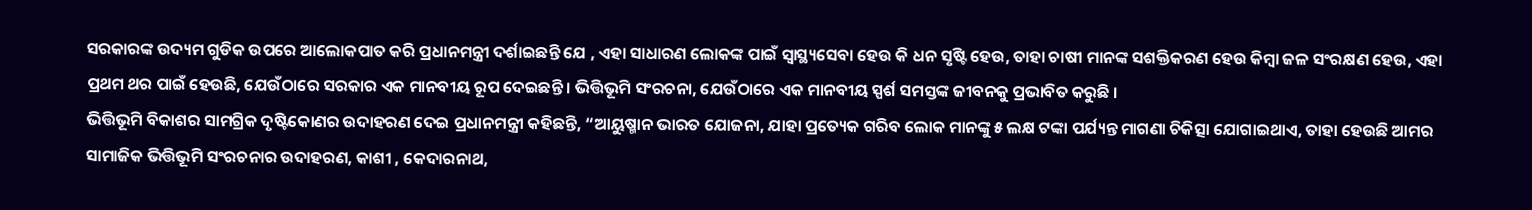ସରକାରଙ୍କ ଉଦ୍ୟମ ଗୁଡିକ ଉପରେ ଆଲୋକପାତ କରି ପ୍ରଧାନମନ୍ତ୍ରୀ ଦର୍ଶାଇଛନ୍ତି ଯେ , ଏହା ସାଧାରଣ ଲୋକଙ୍କ ପାଇଁ ସ୍ୱାସ୍ଥ୍ୟସେବା ହେଉ କି ଧନ ସୃଷ୍ଟି ହେଉ, ତାହା ଚାଷୀ ମାନଙ୍କ ସଶକ୍ତିକରଣ ହେଉ କିମ୍ବା ଜଳ ସଂରକ୍ଷଣ ହେଉ, ଏହା ପ୍ରଥମ ଥର ପାଇଁ ହେଉଛି, ଯେଉଁଠାରେ ସରକାର ଏକ ମାନବୀୟ ରୂପ ଦେଇଛନ୍ତି । ଭିତ୍ତିଭୂମି ସଂରଚନା, ଯେଉଁଠାରେ ଏକ ମାନବୀୟ ସ୍ପର୍ଶ ସମସ୍ତଙ୍କ ଜୀବନକୁ ପ୍ରଭାବିତ କରୁଛି ।
ଭିତ୍ତିଭୂମି ବିକାଶର ସାମଗ୍ରିକ ଦୃଷ୍ଟିକୋଣର ଉଦାହରଣ ଦେଇ ପ୍ରଧାନମନ୍ତ୍ରୀ କହିଛନ୍ତି, “ଆୟୁଷ୍ମାନ ଭାରତ ଯୋଜନା, ଯାହା ପ୍ରତ୍ୟେକ ଗରିବ ଲୋକ ମାନଙ୍କୁ ୫ ଲକ୍ଷ ଟଙ୍କା ପର୍ଯ୍ୟନ୍ତ ମାଗଣା ଚିକିତ୍ସା ଯୋଗାଇଥାଏ, ତାହା ହେଉଛି ଆମର ସାମାଜିକ ଭିତ୍ତିଭୂମି ସଂରଚନାର ଉଦାହରଣ, କାଶୀ , କେଦାରନାଥ,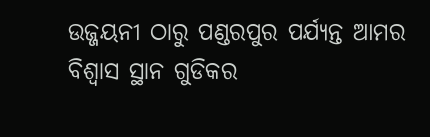ଉଜ୍ଜୟନୀ ଠାରୁ ପଣ୍ଡରପୁର ପର୍ଯ୍ୟନ୍ତ ଆମର ବିଶ୍ୱାସ ସ୍ଥାନ ଗୁଡିକର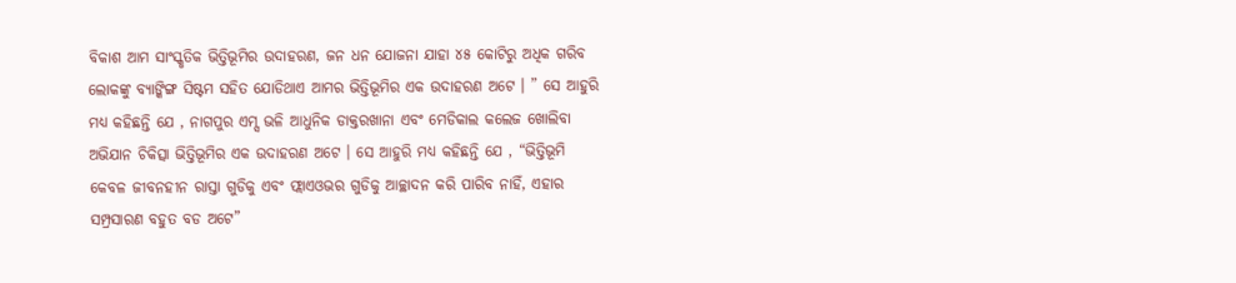ବିକାଶ ଆମ ସାଂସ୍କୃତିକ ଭିତ୍ତିଭୂମିର ଉଦାହରଣ, ଜନ ଧନ ଯୋଜନା ଯାହା ୪୫ କୋଟିରୁ ଅଧିକ ଗରିବ ଲୋକଙ୍କୁ ବ୍ୟାଙ୍କିଙ୍ଗ ସିଷ୍ଟମ ସହିତ ଯୋଡିଥାଏ ଆମର ଭିତ୍ତିଭୂମିର ଏକ ଉଦାହରଣ ଅଟେ । ” ସେ ଆହୁରି ମଧ୍ୟ କହିଛନ୍ତି ଯେ , ନାଗପୁର ଏମ୍ସ ଭଳି ଆଧୁନିକ ଡାକ୍ତରଖାନା ଏବଂ ମେଡିକାଲ କଲେଜ ଖୋଲିବା ଅଭିଯାନ ଚିକିତ୍ସା ଭିତ୍ତିଭୂମିର ଏକ ଉଦାହରଣ ଅଟେ । ସେ ଆହୁରି ମଧ୍ୟ କହିଛନ୍ତି ଯେ , “ଭିତ୍ତିଭୂମି କେବଳ ଜୀବନହୀନ ରାସ୍ତା ଗୁଡିକୁ ଏବଂ ଫ୍ଲାଏଓଭର ଗୁଡିକୁ ଆଚ୍ଛାଦନ କରି ପାରିବ ନାହିଁ, ଏହାର ସମ୍ପ୍ରସାରଣ ବହୁତ ବଡ ଅଟେ”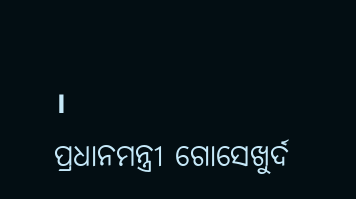।
ପ୍ରଧାନମନ୍ତ୍ରୀ ଗୋସେଖୁର୍ଦ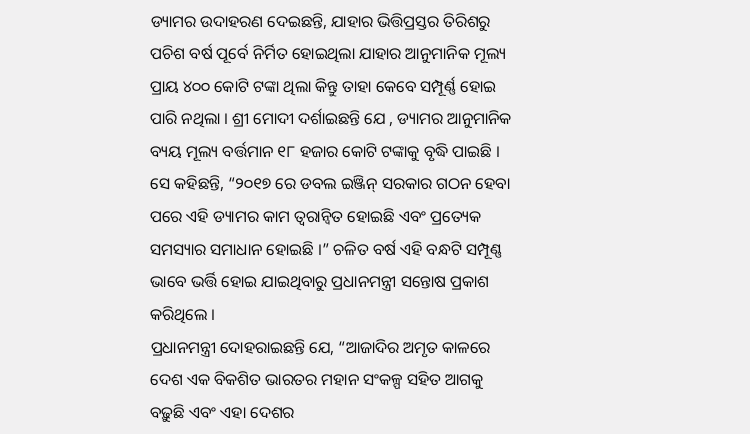ଡ୍ୟାମର ଉଦାହରଣ ଦେଇଛନ୍ତି, ଯାହାର ଭିତ୍ତିପ୍ରସ୍ତର ତିରିଶରୁ ପଚିଶ ବର୍ଷ ପୂର୍ବେ ନିର୍ମିତ ହୋଇଥିଲା ଯାହାର ଆନୁମାନିକ ମୂଲ୍ୟ ପ୍ରାୟ ୪୦୦ କୋଟି ଟଙ୍କା ଥିଲା କିନ୍ତୁ ତାହା କେବେ ସମ୍ପୂର୍ଣ୍ଣ ହୋଇ ପାରି ନଥିଲା । ଶ୍ରୀ ମୋଦୀ ଦର୍ଶାଇଛନ୍ତି ଯେ , ଡ୍ୟାମର ଆନୁମାନିକ ବ୍ୟୟ ମୂଲ୍ୟ ବର୍ତ୍ତମାନ ୧୮ ହଜାର କୋଟି ଟଙ୍କାକୁ ବୃଦ୍ଧି ପାଇଛି । ସେ କହିଛନ୍ତି, “୨୦୧୭ ରେ ଡବଲ ଇଞ୍ଜିନ୍ ସରକାର ଗଠନ ହେବା ପରେ ଏହି ଡ୍ୟାମର କାମ ତ୍ୱରାନ୍ୱିତ ହୋଇଛି ଏବଂ ପ୍ରତ୍ୟେକ ସମସ୍ୟାର ସମାଧାନ ହୋଇଛି ।” ଚଳିତ ବର୍ଷ ଏହି ବନ୍ଧଟି ସମ୍ପୂଣ୍ଣ ଭାବେ ଭର୍ତ୍ତି ହୋଇ ଯାଇଥିବାରୁ ପ୍ରଧାନମନ୍ତ୍ରୀ ସନ୍ତୋଷ ପ୍ରକାଶ କରିଥିଲେ ।
ପ୍ରଧାନମନ୍ତ୍ରୀ ଦୋହରାଇଛନ୍ତି ଯେ, “ଆଜାଦିର ଅମୃତ କାଳରେ ଦେଶ ଏକ ବିକଶିତ ଭାରତର ମହାନ ସଂକଳ୍ପ ସହିତ ଆଗକୁ ବଢ଼ୁଛି ଏବଂ ଏହା ଦେଶର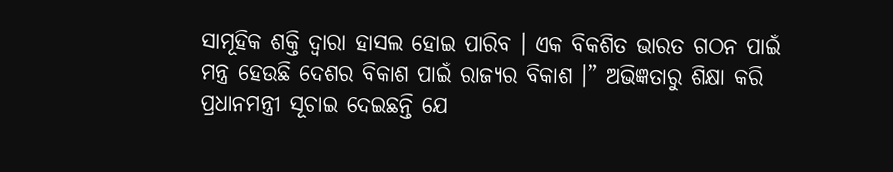ସାମୂହିକ ଶକ୍ତି ଦ୍ୱାରା ହାସଲ ହୋଇ ପାରିବ । ଏକ ବିକଶିତ ଭାରତ ଗଠନ ପାଇଁ ମନ୍ତ୍ର ହେଉଛି ଦେଶର ବିକାଶ ପାଇଁ ରାଜ୍ୟର ବିକାଶ ।” ଅଭିଜ୍ଞତାରୁ ଶିକ୍ଷା କରି ପ୍ରଧାନମନ୍ତ୍ରୀ ସୂଚାଇ ଦେଇଛନ୍ତି ଯେ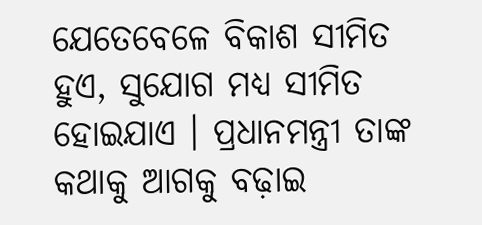ଯେତେବେଳେ ବିକାଶ ସୀମିତ ହୁଏ, ସୁଯୋଗ ମଧ୍ୟ ସୀମିତ ହୋଇଯାଏ । ପ୍ରଧାନମନ୍ତ୍ରୀ ତାଙ୍କ କଥାକୁ ଆଗକୁ ବଢ଼ାଇ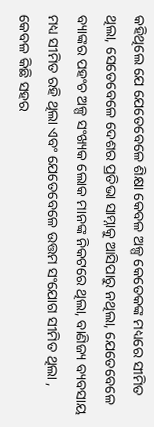କହିଥିଲେ ଯେ ଯେତେବେଳେ ଶିକ୍ଷା କେବଳ ଅଳ୍ପ କେତେକଙ୍କ ମଧ୍ୟରେ ସୀମିତ ଥିଲା, ସେତେବେଳେ ଦେଶର ପ୍ରତିଭା ସାମ୍ନାକୁ ଆସିପାରୁ ନଥିଲା, ଯେତେବେଳେ ବ୍ୟାଙ୍କର ପହଂଚ ଅଳ୍ପ ସଂଖ୍ୟକ ଲୋକ ମାନଙ୍କ ନିକଟରେ ଥିଲା, ବାଣିଜ୍ୟ ବ୍ୟବସାୟ ମଧ୍ୟ ସୀମିତ ରହି ଥିଲା ଏବଂ ଯେତେବେଳେ ଉତ୍ତମ ସଂଯୋଗ ସୀମିତ ଥିଲା , କେବଳ କିଛି ସହର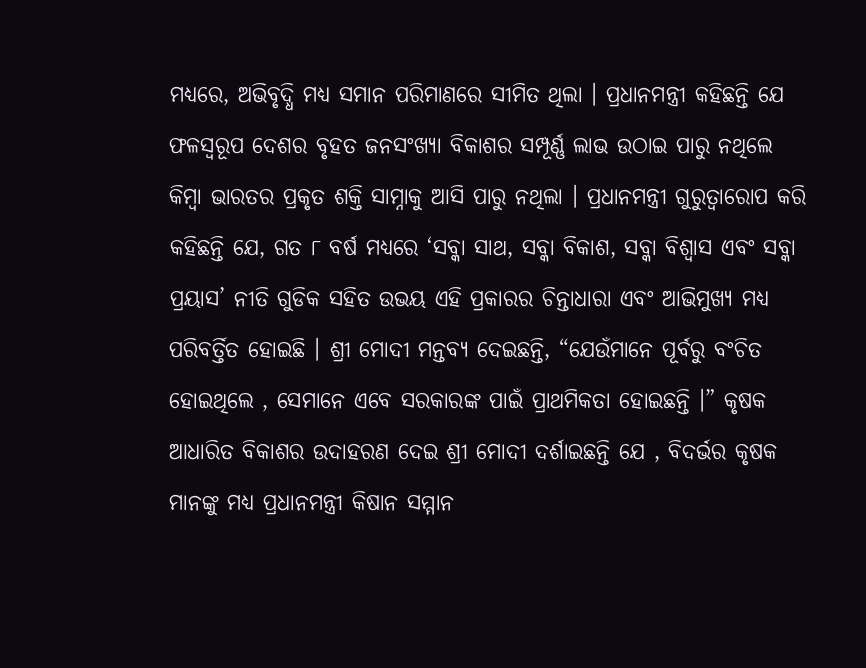ମଧ୍ୟରେ, ଅଭିବୃଦ୍ଧି ମଧ୍ୟ ସମାନ ପରିମାଣରେ ସୀମିତ ଥିଲା । ପ୍ରଧାନମନ୍ତ୍ରୀ କହିଛନ୍ତି ଯେ ଫଳସ୍ୱରୂପ ଦେଶର ବୃହତ ଜନସଂଖ୍ୟା ବିକାଶର ସମ୍ପୂର୍ଣ୍ଣ ଲାଭ ଉଠାଇ ପାରୁ ନଥିଲେ କିମ୍ବା ଭାରତର ପ୍ରକୃତ ଶକ୍ତି ସାମ୍ନାକୁ ଆସି ପାରୁ ନଥିଲା । ପ୍ରଧାନମନ୍ତ୍ରୀ ଗୁରୁତ୍ୱାରୋପ କରି କହିଛନ୍ତି ଯେ, ଗତ ୮ ବର୍ଷ ମଧ୍ୟରେ ‘ସବ୍କା ସାଥ, ସବ୍କା ବିକାଶ, ସବ୍କା ବିଶ୍ୱାସ ଏବଂ ସବ୍କା ପ୍ରୟାସ’ ନୀତି ଗୁଡିକ ସହିତ ଉଭୟ ଏହି ପ୍ରକାରର ଚିନ୍ତାଧାରା ଏବଂ ଆଭିମୁଖ୍ୟ ମଧ୍ୟ ପରିବର୍ତ୍ତିତ ହୋଇଛି । ଶ୍ରୀ ମୋଦୀ ମନ୍ତବ୍ୟ ଦେଇଛନ୍ତି, “ଯେଉଁମାନେ ପୂର୍ବରୁ ବଂଚିତ ହୋଇଥିଲେ , ସେମାନେ ଏବେ ସରକାରଙ୍କ ପାଇଁ ପ୍ରାଥମିକତା ହୋଇଛନ୍ତି ।” କୃଷକ ଆଧାରିତ ବିକାଶର ଉଦାହରଣ ଦେଇ ଶ୍ରୀ ମୋଦୀ ଦର୍ଶାଇଛନ୍ତି ଯେ , ବିଦର୍ଭର କୃଷକ ମାନଙ୍କୁ ମଧ୍ୟ ପ୍ରଧାନମନ୍ତ୍ରୀ କିଷାନ ସମ୍ମାନ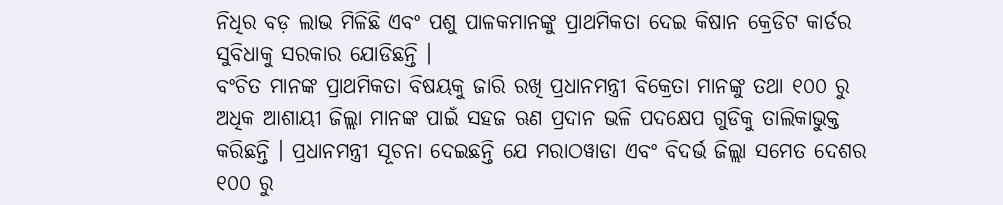ନିଧିର ବଡ଼ ଲାଭ ମିଳିଛି ଏବଂ ପଶୁ ପାଳକମାନଙ୍କୁ ପ୍ରାଥମିକତା ଦେଇ କିଷାନ କ୍ରେଡିଟ କାର୍ଡର ସୁବିଧାକୁ ସରକାର ଯୋଡିଛନ୍ତି ।
ବଂଚିତ ମାନଙ୍କ ପ୍ରାଥମିକତା ବିଷୟକୁ ଜାରି ରଖି ପ୍ରଧାନମନ୍ତ୍ରୀ ବିକ୍ରେତା ମାନଙ୍କୁ ତଥା ୧୦୦ ରୁ ଅଧିକ ଆଶାୟୀ ଜିଲ୍ଲା ମାନଙ୍କ ପାଇଁ ସହଜ ଋଣ ପ୍ରଦାନ ଭଳି ପଦକ୍ଷେପ ଗୁଡିକୁ ତାଲିକାଭୁକ୍ତ କରିଛନ୍ତି । ପ୍ରଧାନମନ୍ତ୍ରୀ ସୂଚନା ଦେଇଛନ୍ତି ଯେ ମରାଠୱାଡା ଏବଂ ବିଦର୍ଭ ଜିଲ୍ଲା ସମେତ ଦେଶର ୧୦୦ ରୁ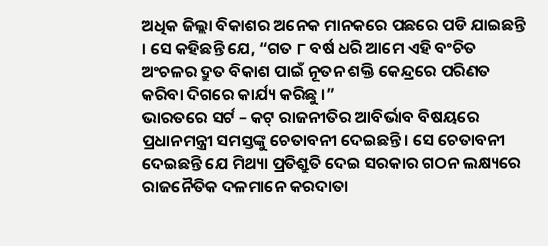ଅଧିକ ଜିଲ୍ଲା ବିକାଶର ଅନେକ ମାନକରେ ପଛରେ ପଡି ଯାଇଛନ୍ତି । ସେ କହିଛନ୍ତି ଯେ, “ଗତ ୮ ବର୍ଷ ଧରି ଆମେ ଏହି ବଂଚିତ ଅଂଚଳର ଦ୍ରୁତ ବିକାଶ ପାଇଁ ନୂତନ ଶକ୍ତି କେନ୍ଦ୍ରରେ ପରିଣତ କରିବା ଦିଗରେ କାର୍ଯ୍ୟ କରିଛୁ ।”
ଭାରତରେ ସର୍ଟ – କଟ୍ ରାଜନୀତିର ଆବିର୍ଭାବ ବିଷୟରେ ପ୍ରଧାନମନ୍ତ୍ରୀ ସମସ୍ତଙ୍କୁ ଚେତାବନୀ ଦେଇଛନ୍ତି । ସେ ଚେତାବନୀ ଦେଇଛନ୍ତି ଯେ ମିଥ୍ୟା ପ୍ରତିଶ୍ରୁତି ଦେଇ ସରକାର ଗଠନ ଲକ୍ଷ୍ୟରେ ରାଜନୈତିକ ଦଳମାନେ କରଦାତା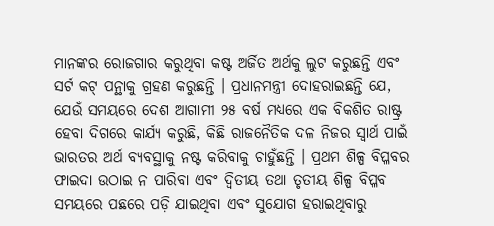ମାନଙ୍କର ରୋଜଗାର କରୁଥିବା କଷ୍ଟ ଅର୍ଜିତ ଅର୍ଥକୁ ଲୁଟ କରୁଛନ୍ତି ଏବଂ ସର୍ଟ କଟ୍ ପନ୍ଥାକୁ ଗ୍ରହଣ କରୁଛନ୍ତି । ପ୍ରଧାନମନ୍ତ୍ରୀ ଦୋହରାଇଛନ୍ତି ଯେ, ଯେଉଁ ସମୟରେ ଦେଶ ଆଗାମୀ ୨୫ ବର୍ଷ ମଧ୍ୟରେ ଏକ ବିକଶିତ ରାଷ୍ଟ୍ର ହେବା ଦିଗରେ କାର୍ଯ୍ୟ କରୁଛି, କିଛି ରାଜନୈତିକ ଦଳ ନିଜର ସ୍ୱାର୍ଥ ପାଇଁ ଭାରତର ଅର୍ଥ ବ୍ୟବସ୍ଥାକୁ ନଷ୍ଟ କରିବାକୁ ଚାହୁଁଛନ୍ତି । ପ୍ରଥମ ଶିଳ୍ପ ବିପ୍ଳବର ଫାଇଦା ଉଠାଇ ନ ପାରିବା ଏବଂ ଦ୍ୱିତୀୟ ତଥା ତୃତୀୟ ଶିଳ୍ପ ବିପ୍ଳବ ସମୟରେ ପଛରେ ପଡ଼ି ଯାଇଥିବା ଏବଂ ସୁଯୋଗ ହରାଇଥିବାରୁ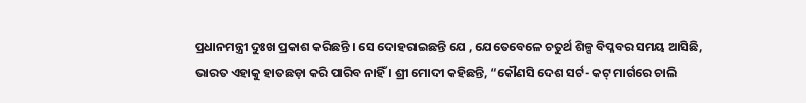ପ୍ରଧାନମନ୍ତ୍ରୀ ଦୁଃଖ ପ୍ରକାଶ କରିଛନ୍ତି । ସେ ଦୋହରାଇଛନ୍ତି ଯେ , ଯେତେବେଳେ ଚତୁର୍ଥ ଶିଳ୍ପ ବିପ୍ଳବର ସମୟ ଆସିଛି, ଭାରତ ଏହାକୁ ହାତଛଡ଼ା କରି ପାରିବ ନାହିଁ । ଶ୍ରୀ ମୋଦୀ କହିଛନ୍ତି, “କୌଣସି ଦେଶ ସର୍ଟ- କଟ୍ ମାର୍ଗରେ ଚାଲି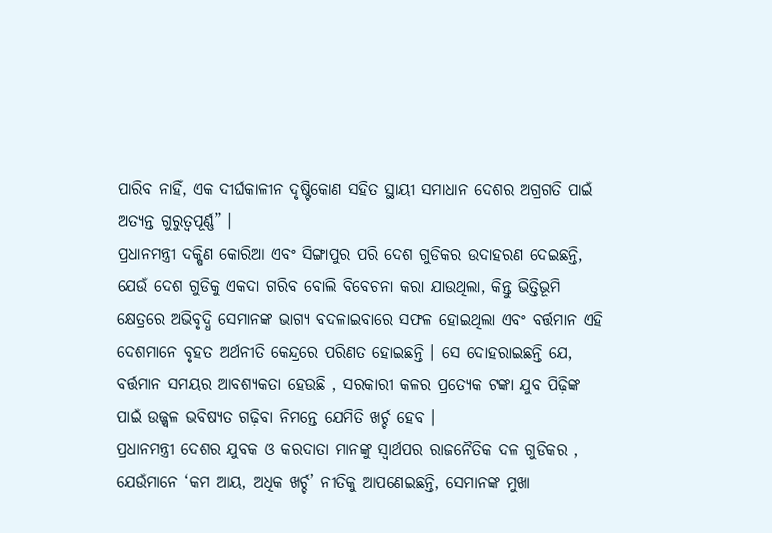ପାରିବ ନାହିଁ, ଏକ ଦୀର୍ଘକାଳୀନ ଦୃଷ୍ଟିକୋଣ ସହିତ ସ୍ଥାୟୀ ସମାଧାନ ଦେଶର ଅଗ୍ରଗତି ପାଇଁ ଅତ୍ୟନ୍ତ ଗୁରୁତ୍ୱପୂର୍ଣ୍ଣ” ।
ପ୍ରଧାନମନ୍ତ୍ରୀ ଦକ୍ଷିଣ କୋରିଆ ଏବଂ ସିଙ୍ଗାପୁର ପରି ଦେଶ ଗୁଡିକର ଉଦାହରଣ ଦେଇଛନ୍ତି, ଯେଉଁ ଦେଶ ଗୁଡିକୁ ଏକଦା ଗରିବ ବୋଲି ବିବେଚନା କରା ଯାଉଥିଲା, କିନ୍ତୁ ଭିତ୍ତିଭୂମି କ୍ଷେତ୍ରରେ ଅଭିବୃଦ୍ଧି ସେମାନଙ୍କ ଭାଗ୍ୟ ବଦଳାଇବାରେ ସଫଳ ହୋଇଥିଲା ଏବଂ ବର୍ତ୍ତମାନ ଏହି ଦେଶମାନେ ବୃହତ ଅର୍ଥନୀତି କେନ୍ଦ୍ରରେ ପରିଣତ ହୋଇଛନ୍ତି । ସେ ଦୋହରାଇଛନ୍ତି ଯେ, ବର୍ତ୍ତମାନ ସମୟର ଆବଶ୍ୟକତା ହେଉଛି , ସରକାରୀ କଳର ପ୍ରତ୍ୟେକ ଟଙ୍କା ଯୁବ ପିଢ଼ିଙ୍କ ପାଇଁ ଉଜ୍ଜ୍ୱଳ ଭବିଷ୍ୟତ ଗଢ଼ିବା ନିମନ୍ତେ ଯେମିତି ଖର୍ଚ୍ଚ ହେବ ।
ପ୍ରଧାନମନ୍ତ୍ରୀ ଦେଶର ଯୁବକ ଓ କରଦାତା ମାନଙ୍କୁ ସ୍ୱାର୍ଥପର ରାଜନୈତିକ ଦଳ ଗୁଡିକର , ଯେଉଁମାନେ ‘କମ ଆୟ, ଅଧିକ ଖର୍ଚ୍ଚ’ ନୀତିକୁ ଆପଣେଇଛନ୍ତି, ସେମାନଙ୍କ ମୁଖା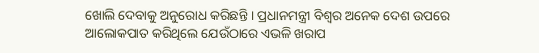ଖୋଲି ଦେବାକୁ ଅନୁରୋଧ କରିଛନ୍ତି । ପ୍ରଧାନମନ୍ତ୍ରୀ ବିଶ୍ୱର ଅନେକ ଦେଶ ଉପରେ ଆଲୋକପାତ କରିଥିଲେ ଯେଉଁଠାରେ ଏଭଳି ଖରାପ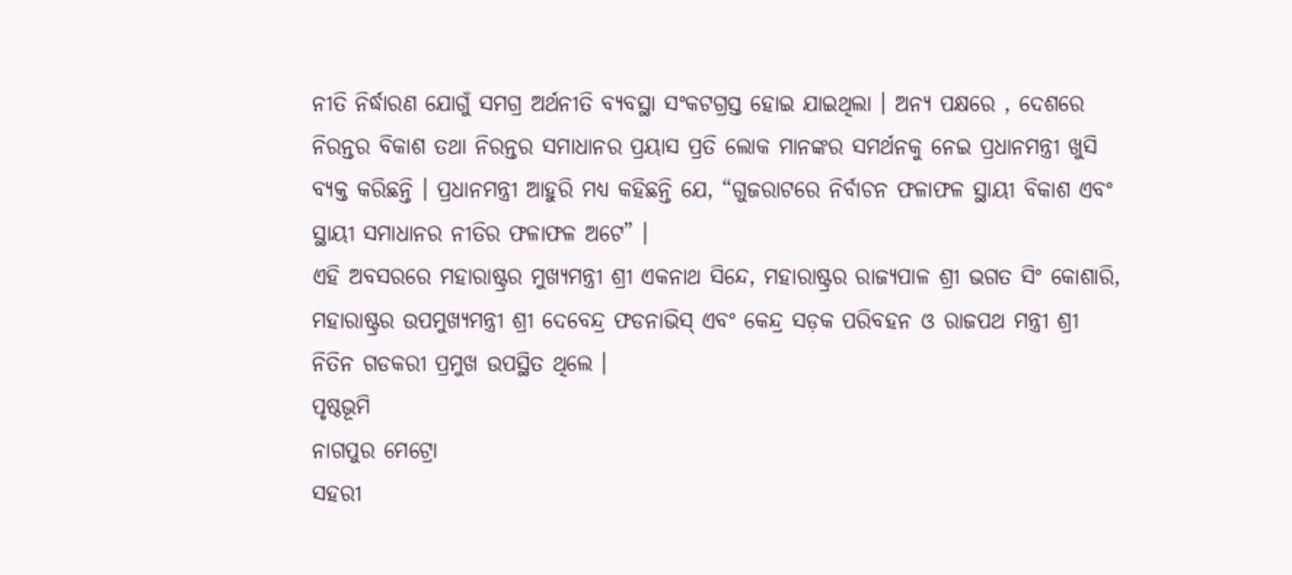ନୀତି ନିର୍ଦ୍ଧାରଣ ଯୋଗୁଁ ସମଗ୍ର ଅର୍ଥନୀତି ବ୍ୟବସ୍ଥା ସଂକଟଗ୍ରସ୍ତ ହୋଇ ଯାଇଥିଲା । ଅନ୍ୟ ପକ୍ଷରେ , ଦେଶରେ ନିରନ୍ତର ବିକାଶ ତଥା ନିରନ୍ତର ସମାଧାନର ପ୍ରୟାସ ପ୍ରତି ଲୋକ ମାନଙ୍କର ସମର୍ଥନକୁ ନେଇ ପ୍ରଧାନମନ୍ତ୍ରୀ ଖୁସି ବ୍ୟକ୍ତ କରିଛନ୍ତି । ପ୍ରଧାନମନ୍ତ୍ରୀ ଆହୁରି ମଧ୍ୟ କହିଛନ୍ତି ଯେ, “ଗୁଜରାଟରେ ନିର୍ବାଚନ ଫଳାଫଳ ସ୍ଥାୟୀ ବିକାଶ ଏବଂ ସ୍ଥାୟୀ ସମାଧାନର ନୀତିର ଫଳାଫଳ ଅଟେ” ।
ଏହି ଅବସରରେ ମହାରାଷ୍ଟ୍ରର ମୁଖ୍ୟମନ୍ତ୍ରୀ ଶ୍ରୀ ଏକନାଥ ସିନ୍ଦେ, ମହାରାଷ୍ଟ୍ରର ରାଜ୍ୟପାଳ ଶ୍ରୀ ଭଗତ ସିଂ କୋଶାରି, ମହାରାଷ୍ଟ୍ରର ଉପମୁଖ୍ୟମନ୍ତ୍ରୀ ଶ୍ରୀ ଦେବେନ୍ଦ୍ର ଫଡନାଭିସ୍ ଏବଂ କେନ୍ଦ୍ର ସଡ଼କ ପରିବହନ ଓ ରାଜପଥ ମନ୍ତ୍ରୀ ଶ୍ରୀ ନିତିନ ଗଡକରୀ ପ୍ରମୁଖ ଉପସ୍ଥିତ ଥିଲେ ।
ପୃଷ୍ଠଭୂମି
ନାଗପୁର ମେଟ୍ରୋ
ସହରୀ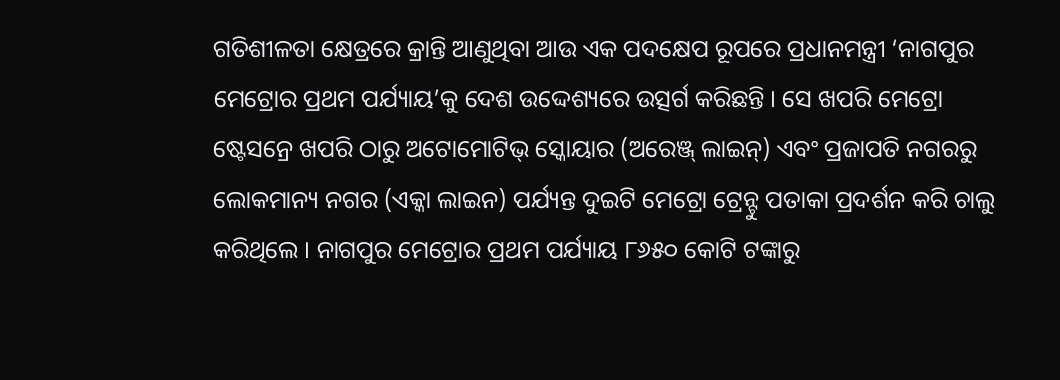ଗତିଶୀଳତା କ୍ଷେତ୍ରରେ କ୍ରାନ୍ତି ଆଣୁଥିବା ଆଉ ଏକ ପଦକ୍ଷେପ ରୂପରେ ପ୍ରଧାନମନ୍ତ୍ରୀ ‘ନାଗପୁର ମେଟ୍ରୋର ପ୍ରଥମ ପର୍ଯ୍ୟାୟ’କୁ ଦେଶ ଉଦ୍ଦେଶ୍ୟରେ ଉତ୍ସର୍ଗ କରିଛନ୍ତି । ସେ ଖପରି ମେଟ୍ରୋ ଷ୍ଟେସନ୍ରେ ଖପରି ଠାରୁ ଅଟୋମୋଟିଭ୍ ସ୍କୋୟାର (ଅରେଞ୍ଜ୍ ଲାଇନ୍) ଏବଂ ପ୍ରଜାପତି ନଗରରୁ ଲୋକମାନ୍ୟ ନଗର (ଏକ୍କା ଲାଇନ) ପର୍ଯ୍ୟନ୍ତ ଦୁଇଟି ମେଟ୍ରୋ ଟ୍ରେନ୍ଟୁ ପତାକା ପ୍ରଦର୍ଶନ କରି ଚାଲୁ କରିଥିଲେ । ନାଗପୁର ମେଟ୍ରୋର ପ୍ରଥମ ପର୍ଯ୍ୟାୟ ୮୬୫୦ କୋଟି ଟଙ୍କାରୁ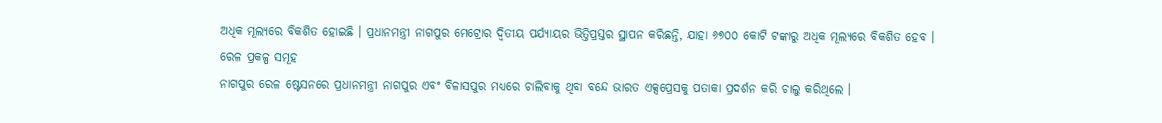ଅଧିକ ମୂଲ୍ୟରେ ବିକଶିତ ହୋଇଛି । ପ୍ରଧାନମନ୍ତ୍ରୀ ନାଗପୁର ମେଟ୍ରୋର ଦ୍ୱିତୀୟ ପର୍ଯ୍ୟାୟର ଭିତ୍ତିପ୍ରସ୍ତର ସ୍ଥାପନ କରିଛନ୍ତି, ଯାହା ୬୭୦୦ କୋଟି ଟଙ୍କାରୁ ଅଧିକ ମୂଲ୍ୟରେ ବିକଶିତ ହେବ ।
ରେଳ ପ୍ରକଳ୍ପ ସମୂହ
ନାଗପୁର ରେଳ ଷ୍ଟେସନରେ ପ୍ରଧାନମନ୍ତ୍ରୀ ନାଗପୁର ଏବଂ ବିଳାସପୁର ମଧ୍ୟରେ ଚାଲିବାକୁ ଥିବା ବନ୍ଦେ ଭାରତ ଏକ୍ସପ୍ରେସକୁ ପତାକା ପ୍ରଦର୍ଶନ କରି ଚାଲୁ କରିଥିଲେ ।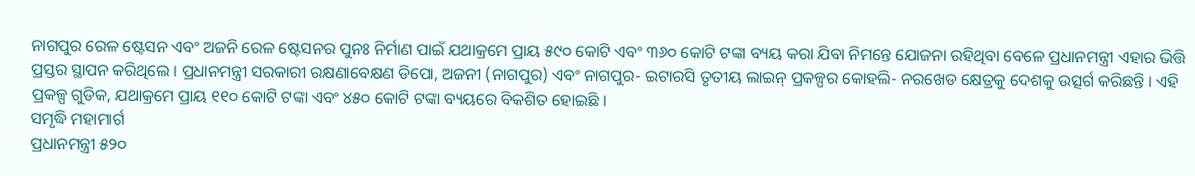ନାଗପୁର ରେଳ ଷ୍ଟେସନ ଏବଂ ଅଜନି ରେଳ ଷ୍ଟେସନର ପୁନଃ ନିର୍ମାଣ ପାଇଁ ଯଥାକ୍ରମେ ପ୍ରାୟ ୫୯୦ କୋଟି ଏବଂ ୩୬୦ କୋଟି ଟଙ୍କା ବ୍ୟୟ କରା ଯିବା ନିମନ୍ତେ ଯୋଜନା ରହିଥିବା ବେଳେ ପ୍ରଧାନମନ୍ତ୍ରୀ ଏହାର ଭିତ୍ତି ପ୍ରସ୍ତର ସ୍ଥାପନ କରିଥିଲେ । ପ୍ରଧାନମନ୍ତ୍ରୀ ସରକାରୀ ରକ୍ଷଣାବେକ୍ଷଣ ଡିପୋ, ଅଜନୀ (ନାଗପୁର) ଏବଂ ନାଗପୁର- ଇଟାରସି ତୃତୀୟ ଲାଇନ୍ ପ୍ରକଳ୍ପର କୋହଲି- ନରଖେଡ କ୍ଷେତ୍ରକୁ ଦେଶକୁ ଉତ୍ସର୍ଗ କରିଛନ୍ତି । ଏହି ପ୍ରକଳ୍ପ ଗୁଡିକ, ଯଥାକ୍ରମେ ପ୍ରାୟ ୧୧୦ କୋଟି ଟଙ୍କା ଏବଂ ୪୫୦ କୋଟି ଟଙ୍କା ବ୍ୟୟରେ ବିକଶିତ ହୋଇଛି ।
ସମୃଦ୍ଧି ମହାମାର୍ଗ
ପ୍ରଧାନମନ୍ତ୍ରୀ ୫୨୦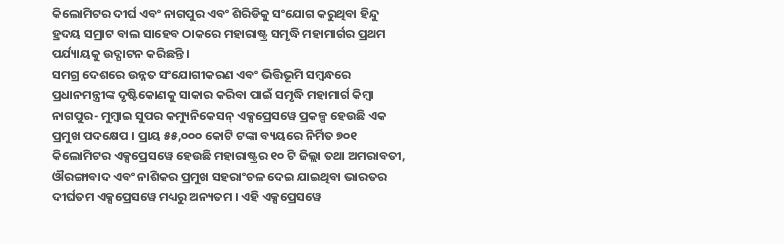କିଲୋମିଟର ଦୀର୍ଘ ଏବଂ ନାଗପୁର ଏବଂ ଶିରିଡିକୁ ସଂଯୋଗ କରୁଥିବା ହିନ୍ଦୁ ହ୍ରଦୟ ସମ୍ରାଟ ବାଲ ସାହେବ ଠାକରେ ମହାରାଷ୍ଟ୍ର ସମୃଦ୍ଧି ମହାମାର୍ଗର ପ୍ରଥମ ପର୍ଯ୍ୟାୟକୁ ଉଦ୍ଘାଟନ କରିଛନ୍ତି ।
ସମଗ୍ର ଦେଶରେ ଉନ୍ନତ ସଂଯୋଗୀକରଣ ଏବଂ ଭିତ୍ତିଭୂମି ସମ୍ବନ୍ଧରେ ପ୍ରଧାନମନ୍ତ୍ରୀଙ୍କ ଦୃଷ୍ଟିକୋଣକୁ ସାକାର କରିବା ପାଇଁ ସମୃଦ୍ଧି ମହାମାର୍ଗ କିମ୍ବା ନାଗପୁର- ମୁମ୍ବାଇ ସୁପର କମ୍ୟୁନିକେସନ୍ ଏକ୍ସପ୍ରେସୱେ ପ୍ରକଳ୍ପ ହେଉଛି ଏକ ପ୍ରମୁଖ ପଦକ୍ଷେପ । ପ୍ରାୟ ୫୫,୦୦୦ କୋଟି ଟଙ୍କା ବ୍ୟୟରେ ନିର୍ମିତ ୭୦୧ କିଲୋମିଟର ଏକ୍ସପ୍ରେସୱେ ହେଉଛି ମହାରାଷ୍ଟ୍ରର ୧୦ ଟି ଜିଲ୍ଲା ତଥା ଅମରାବତୀ, ଔରଙ୍ଗାବାଦ ଏବଂ ନାଶିକର ପ୍ରମୁଖ ସହରାଂଚଳ ଦେଇ ଯାଇଥିବା ଭାରତର ଦୀର୍ଘତମ ଏକ୍ସପ୍ରେସୱେ ମଧ୍ୟରୁ ଅନ୍ୟତମ । ଏହି ଏକ୍ସପ୍ରେସୱେ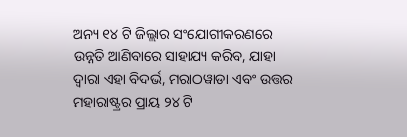ଅନ୍ୟ ୧୪ ଟି ଜିଲ୍ଲାର ସଂଯୋଗୀକରଣରେ ଉନ୍ନତି ଆଣିବାରେ ସାହାଯ୍ୟ କରିବ, ଯାହା ଦ୍ୱାରା ଏହା ବିଦର୍ଭ, ମରାଠୱାଡା ଏବଂ ଉତ୍ତର ମହାରାଷ୍ଟ୍ରର ପ୍ରାୟ ୨୪ ଟି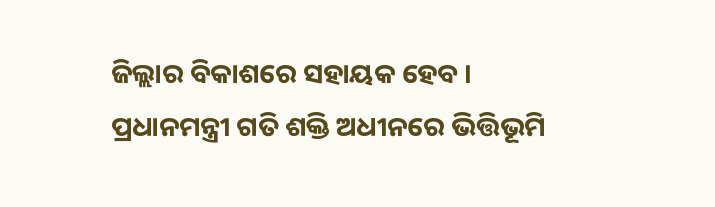ଜିଲ୍ଲାର ବିକାଶରେ ସହାୟକ ହେବ ।
ପ୍ରଧାନମନ୍ତ୍ରୀ ଗତି ଶକ୍ତି ଅଧୀନରେ ଭିତ୍ତିଭୂମି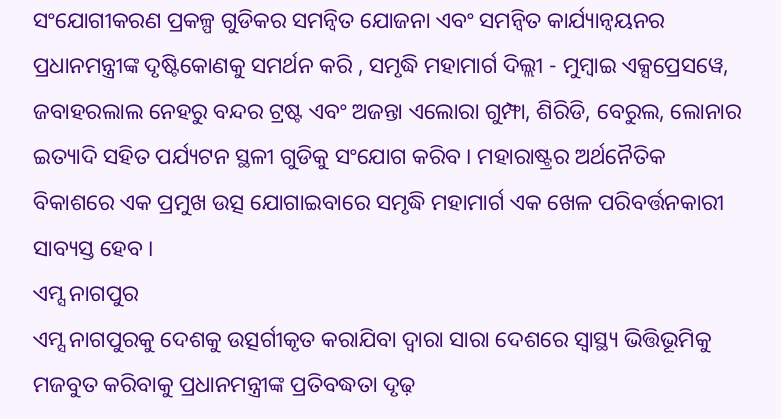ସଂଯୋଗୀକରଣ ପ୍ରକଳ୍ପ ଗୁଡିକର ସମନ୍ୱିତ ଯୋଜନା ଏବଂ ସମନ୍ୱିତ କାର୍ଯ୍ୟାନ୍ୱୟନର ପ୍ରଧାନମନ୍ତ୍ରୀଙ୍କ ଦୃଷ୍ଟିକୋଣକୁ ସମର୍ଥନ କରି , ସମୃଦ୍ଧି ମହାମାର୍ଗ ଦିଲ୍ଲୀ - ମୁମ୍ବାଇ ଏକ୍ସପ୍ରେସୱେ, ଜବାହରଲାଲ ନେହରୁ ବନ୍ଦର ଟ୍ରଷ୍ଟ ଏବଂ ଅଜନ୍ତା ଏଲୋରା ଗୁମ୍ଫା, ଶିରିଡି, ବେରୁଲ, ଲୋନାର ଇତ୍ୟାଦି ସହିତ ପର୍ଯ୍ୟଟନ ସ୍ଥଳୀ ଗୁଡିକୁ ସଂଯୋଗ କରିବ । ମହାରାଷ୍ଟ୍ରର ଅର୍ଥନୈତିକ ବିକାଶରେ ଏକ ପ୍ରମୁଖ ଉତ୍ସ ଯୋଗାଇବାରେ ସମୃଦ୍ଧି ମହାମାର୍ଗ ଏକ ଖେଳ ପରିବର୍ତ୍ତନକାରୀ ସାବ୍ୟସ୍ତ ହେବ ।
ଏମ୍ସ ନାଗପୁର
ଏମ୍ସ ନାଗପୁରକୁ ଦେଶକୁ ଉତ୍ସର୍ଗୀକୃତ କରାଯିବା ଦ୍ୱାରା ସାରା ଦେଶରେ ସ୍ୱାସ୍ଥ୍ୟ ଭିତ୍ତିଭୂମିକୁ ମଜବୁତ କରିବାକୁ ପ୍ରଧାନମନ୍ତ୍ରୀଙ୍କ ପ୍ରତିବଦ୍ଧତା ଦୃଢ଼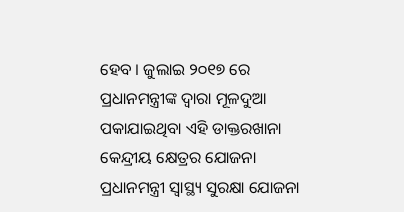ହେବ । ଜୁଲାଇ ୨୦୧୭ ରେ ପ୍ରଧାନମନ୍ତ୍ରୀଙ୍କ ଦ୍ୱାରା ମୂଳଦୁଆ ପକାଯାଇଥିବା ଏହି ଡାକ୍ତରଖାନା କେନ୍ଦ୍ରୀୟ କ୍ଷେତ୍ରର ଯୋଜନା ପ୍ରଧାନମନ୍ତ୍ରୀ ସ୍ୱାସ୍ଥ୍ୟ ସୁରକ୍ଷା ଯୋଜନା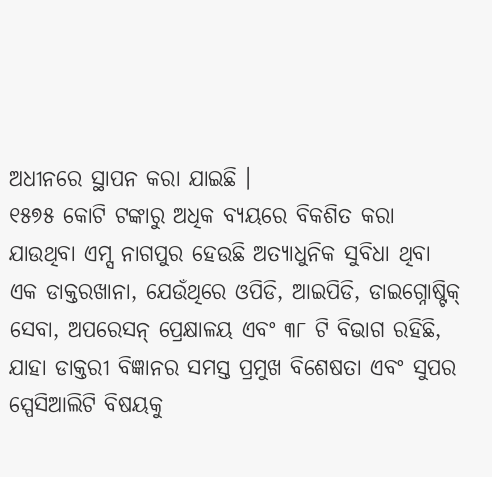ଅଧୀନରେ ସ୍ଥାପନ କରା ଯାଇଛି ।
୧୫୭୫ କୋଟି ଟଙ୍କାରୁ ଅଧିକ ବ୍ୟୟରେ ବିକଶିତ କରା ଯାଉଥିବା ଏମ୍ସ ନାଗପୁର ହେଉଛି ଅତ୍ୟାଧୁନିକ ସୁବିଧା ଥିବା ଏକ ଡାକ୍ତରଖାନା, ଯେଉଁଥିରେ ଓପିଡି, ଆଇପିଡି, ଡାଇଗ୍ନୋଷ୍ଟିକ୍ ସେବା, ଅପରେସନ୍ ପ୍ରେକ୍ଷାଳୟ ଏବଂ ୩୮ ଟି ବିଭାଗ ରହିଛି, ଯାହା ଡାକ୍ତରୀ ବିଜ୍ଞାନର ସମସ୍ତ ପ୍ରମୁଖ ବିଶେଷତା ଏବଂ ସୁପର ସ୍ପେସିଆଲିଟି ବିଷୟକୁ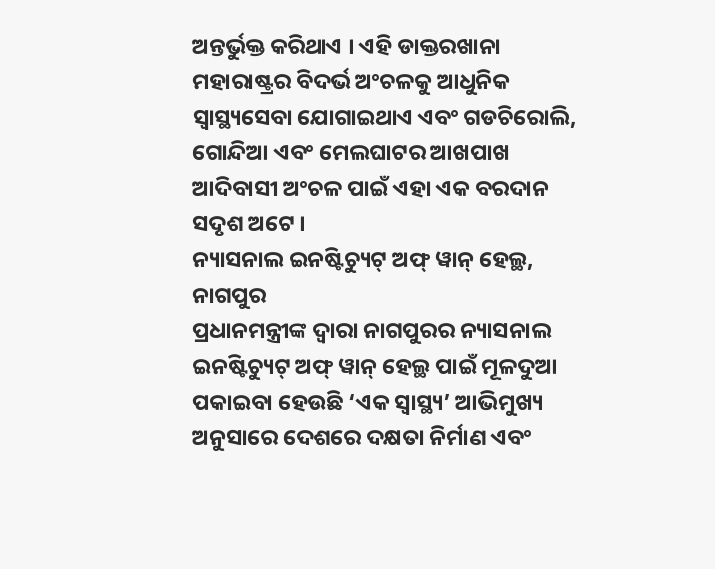ଅନ୍ତର୍ଭୁକ୍ତ କରିଥାଏ । ଏହି ଡାକ୍ତରଖାନା ମହାରାଷ୍ଟ୍ରର ବିଦର୍ଭ ଅଂଚଳକୁ ଆଧୁନିକ ସ୍ୱାସ୍ଥ୍ୟସେବା ଯୋଗାଇଥାଏ ଏବଂ ଗଡଚିରୋଲି, ଗୋନ୍ଦିଆ ଏବଂ ମେଲଘାଟର ଆଖପାଖ ଆଦିବାସୀ ଅଂଚଳ ପାଇଁ ଏହା ଏକ ବରଦାନ ସଦୃଶ ଅଟେ ।
ନ୍ୟାସନାଲ ଇନଷ୍ଟିଚ୍ୟୁଟ୍ ଅଫ୍ ୱାନ୍ ହେଲ୍ଥ, ନାଗପୁର
ପ୍ରଧାନମନ୍ତ୍ରୀଙ୍କ ଦ୍ୱାରା ନାଗପୁରର ନ୍ୟାସନାଲ ଇନଷ୍ଟିଚ୍ୟୁଟ୍ ଅଫ୍ ୱାନ୍ ହେଲ୍ଥ ପାଇଁ ମୂଳଦୁଆ ପକାଇବା ହେଉଛି ‘ଏକ ସ୍ୱାସ୍ଥ୍ୟ’ ଆଭିମୁଖ୍ୟ ଅନୁସାରେ ଦେଶରେ ଦକ୍ଷତା ନିର୍ମାଣ ଏବଂ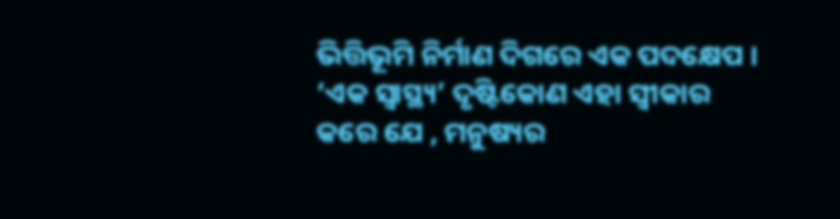ଭିତ୍ତିଭୂମି ନିର୍ମାଣ ଦିଗରେ ଏକ ପଦକ୍ଷେପ ।
‘ଏକ ସ୍ୱାସ୍ଥ୍ୟ’ ଦୃଷ୍ଟିକୋଣ ଏହା ସ୍ୱୀକାର କରେ ଯେ , ମନୁଷ୍ୟର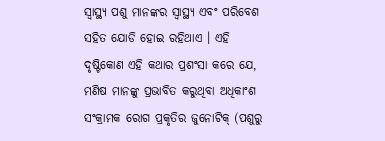ସ୍ୱାସ୍ଥ୍ୟ ପଶୁ ମାନଙ୍କର ସ୍ୱାସ୍ଥ୍ୟ ଏବଂ ପରିବେଶ ସହିତ ଯୋଡି ହୋଇ ରହିଥାଏ । ଏହି ଦୃଷ୍ଟିକୋଣ ଏହି କଥାର ପ୍ରଶଂସା କରେ ଯେ, ମଣିଷ ମାନଙ୍କୁ ପ୍ରଭାବିତ କରୁଥିବା ଅଧିକାଂଶ ସଂକ୍ରାମକ ରୋଗ ପ୍ରକୃତିର ଜୁନୋଟିକ୍ (ପଶୁରୁ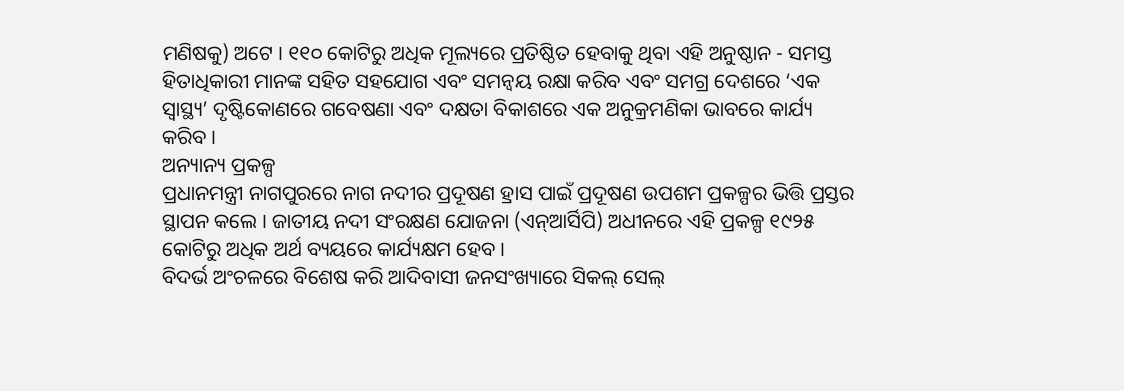ମଣିଷକୁ) ଅଟେ । ୧୧୦ କୋଟିରୁ ଅଧିକ ମୂଲ୍ୟରେ ପ୍ରତିଷ୍ଠିତ ହେବାକୁ ଥିବା ଏହି ଅନୁଷ୍ଠାନ - ସମସ୍ତ ହିତାଧିକାରୀ ମାନଙ୍କ ସହିତ ସହଯୋଗ ଏବଂ ସମନ୍ୱୟ ରକ୍ଷା କରିବ ଏବଂ ସମଗ୍ର ଦେଶରେ ‘ଏକ ସ୍ୱାସ୍ଥ୍ୟ’ ଦୃଷ୍ଟିକୋଣରେ ଗବେଷଣା ଏବଂ ଦକ୍ଷତା ବିକାଶରେ ଏକ ଅନୁକ୍ରମଣିକା ଭାବରେ କାର୍ଯ୍ୟ କରିବ ।
ଅନ୍ୟାନ୍ୟ ପ୍ରକଳ୍ପ
ପ୍ରଧାନମନ୍ତ୍ରୀ ନାଗପୁରରେ ନାଗ ନଦୀର ପ୍ରଦୂଷଣ ହ୍ରାସ ପାଇଁ ପ୍ରଦୂଷଣ ଉପଶମ ପ୍ରକଳ୍ପର ଭିତ୍ତି ପ୍ରସ୍ତର ସ୍ଥାପନ କଲେ । ଜାତୀୟ ନଦୀ ସଂରକ୍ଷଣ ଯୋଜନା (ଏନ୍ଆର୍ସିପି) ଅଧୀନରେ ଏହି ପ୍ରକଳ୍ପ ୧୯୨୫ କୋଟିରୁ ଅଧିକ ଅର୍ଥ ବ୍ୟୟରେ କାର୍ଯ୍ୟକ୍ଷମ ହେବ ।
ବିଦର୍ଭ ଅଂଚଳରେ ବିଶେଷ କରି ଆଦିବାସୀ ଜନସଂଖ୍ୟାରେ ସିକଲ୍ ସେଲ୍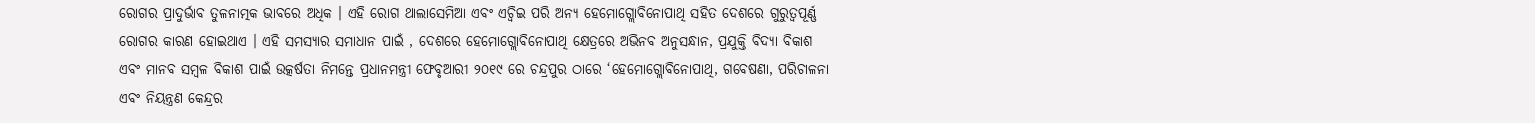ରୋଗର ପ୍ରାଦୁର୍ଭାବ ତୁଳନାତ୍ମକ ଭାବରେ ଅଧିକ । ଏହି ରୋଗ ଥାଲାସେମିଆ ଏବଂ ଏଚ୍ବିଇ ପରି ଅନ୍ୟ ହେମୋଗ୍ଲୋବିନୋପାଥି ସହିତ ଦେଶରେ ଗୁରୁତ୍ୱପୂର୍ଣ୍ଣ ରୋଗର କାରଣ ହୋଇଥାଏ । ଏହି ସମସ୍ୟାର ସମାଧାନ ପାଇଁ , ଦେଶରେ ହେମୋଗ୍ଲୋବିନୋପାଥି କ୍ଷେତ୍ରରେ ଅଭିନବ ଅନୁସନ୍ଧାନ, ପ୍ରଯୁକ୍ତି ବିଦ୍ୟା ବିକାଶ ଏବଂ ମାନବ ସମ୍ବଳ ବିକାଶ ପାଇଁ ଉତ୍କର୍ଷତା ନିମନ୍ତେ ପ୍ରଧାନମନ୍ତ୍ରୀ ଫେବୃଆରୀ ୨୦୧୯ ରେ ଚନ୍ଦ୍ରପୁର ଠାରେ ‘ହେମୋଗ୍ଲୋବିନୋପାଥି, ଗବେଷଣା, ପରିଚାଳନା ଏବଂ ନିୟନ୍ତ୍ରଣ କେନ୍ଦ୍ରର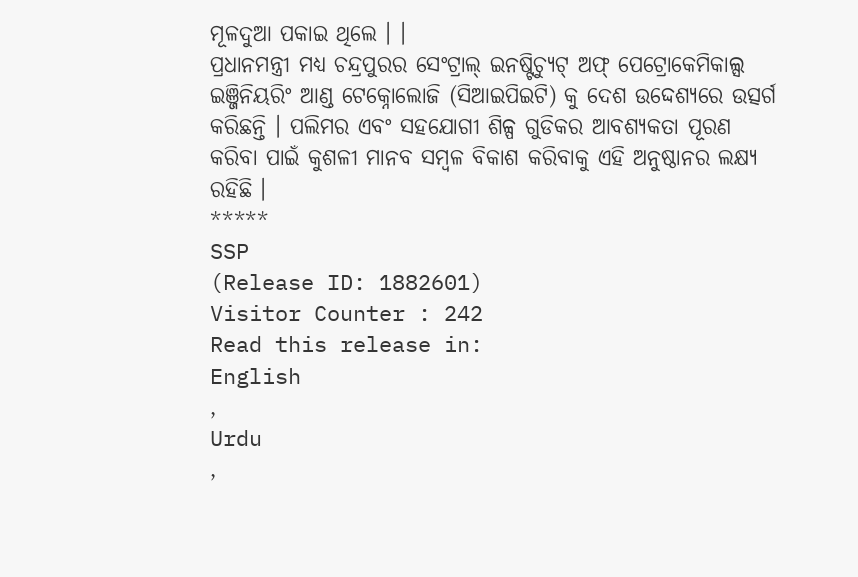ମୂଳଦୁଆ ପକାଇ ଥିଲେ । ।
ପ୍ରଧାନମନ୍ତ୍ରୀ ମଧ୍ୟ ଚନ୍ଦ୍ରପୁରର ସେଂଟ୍ରାଲ୍ ଇନଷ୍ଟିଚ୍ୟୁଟ୍ ଅଫ୍ ପେଟ୍ରୋକେମିକାଲ୍ସ ଇଞ୍ଜିନିୟରିଂ ଆଣ୍ଡ ଟେକ୍ନୋଲୋଜି (ସିଆଇପିଇଟି) କୁ ଦେଶ ଉଦ୍ଦେଶ୍ୟରେ ଉତ୍ସର୍ଗ କରିଛନ୍ତି । ପଲିମର ଏବଂ ସହଯୋଗୀ ଶିଳ୍ପ ଗୁଡିକର ଆବଶ୍ୟକତା ପୂରଣ କରିବା ପାଇଁ କୁଶଳୀ ମାନବ ସମ୍ବଳ ବିକାଶ କରିବାକୁ ଏହି ଅନୁଷ୍ଠାନର ଲକ୍ଷ୍ୟ ରହିଛି ।
*****
SSP
(Release ID: 1882601)
Visitor Counter : 242
Read this release in:
English
,
Urdu
,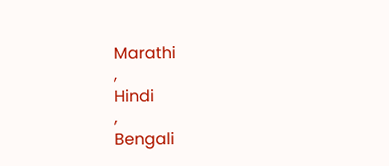Marathi
,
Hindi
,
Bengali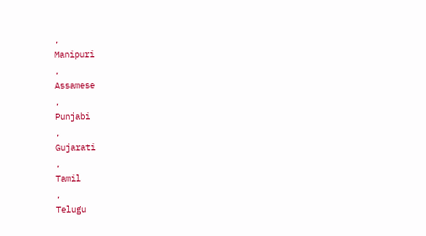,
Manipuri
,
Assamese
,
Punjabi
,
Gujarati
,
Tamil
,
Telugu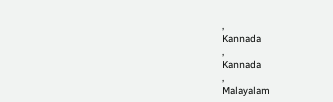,
Kannada
,
Kannada
,
Malayalam